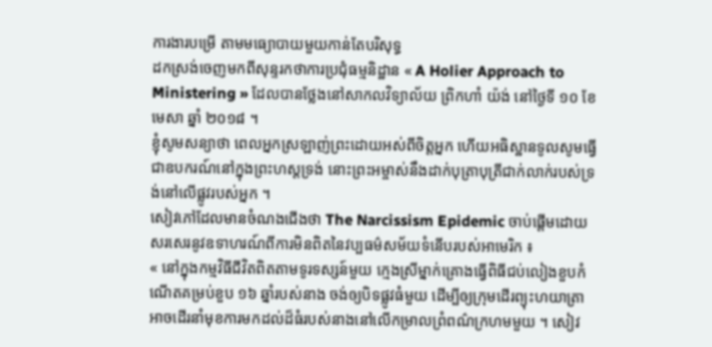ការងារបម្រើ តាមមធ្យោបាយមួយកាន់តែបរិសុទ្ធ
ដកស្រង់ចេញមកពីសុន្ទរកថាការប្រជុំធម្មនិដ្ឋាន « A Holier Approach to Ministering » ដែលបានថ្លែងនៅសាកលវិទ្យាល័យ ព្រិកហាំ យ៉ង់ នៅថ្ងៃទី ១០ ខែ មេសា ឆ្នាំ ២០១៨ ។
ខ្ញុំសូមសន្យាថា ពេលអ្នកស្រឡាញ់ព្រះដោយអស់ពីចិត្តអ្នក ហើយអធិស្ឋានទូលសូមធ្វើជាឧបករណ៍នៅក្នុងព្រះហស្តទ្រង់ នោះព្រះអម្ចាស់នឹងដាក់បុត្រាបុត្រីជាក់លាក់របស់ទ្រង់នៅលើផ្លូវរបស់អ្នក ។
សៀវភៅដែលមានចំណងជើងថា The Narcissism Epidemic ចាប់ផ្តើមដោយសរសេរនូវឧទាហរណ៍ពីការមិនពិតនៃវប្បធម៌សម័យទំនើបរបស់អាមេរិក ៖
« នៅក្នុងកម្មវិធីជីវិតពិតតាមទូរទស្សន៍មួយ ក្មេងស្រីម្នាក់គ្រោងធ្វើពិធីជប់លៀងខួបកំណើតគម្រប់ខួប ១៦ ឆ្នាំរបស់នាង ចង់ឲ្យបិទផ្លូវធំមួយ ដើម្បីឲ្យក្រុមដើរព្យុះហយាត្រាអាចដើរនាំមុខការមកដល់ដ៏ធំរបស់នាងនៅលើកម្រាលព្រំពណ៌ក្រហមមួយ ។ សៀវ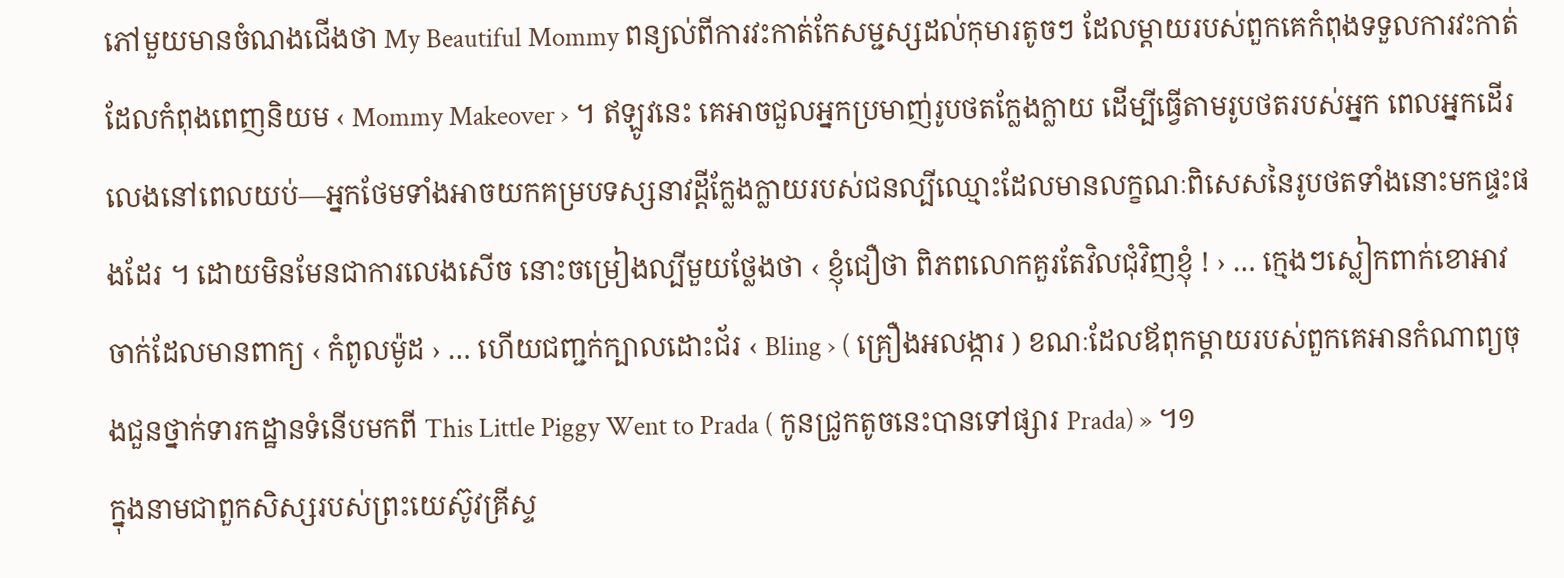ភៅមួយមានចំណងជើងថា My Beautiful Mommy ពន្យល់ពីការវះកាត់កែសម្ជស្សដល់កុមារតូចៗ ដែលម្តាយរបស់ពួកគេកំពុងទទួលការវះកាត់ដែលកំពុងពេញនិយម ‹ Mommy Makeover › ។ ឥឡូវនេះ គេអាចជួលអ្នកប្រមាញ់រូបថតក្លែងក្លាយ ដើម្បីធ្វើតាមរូបថតរបស់អ្នក ពេលអ្នកដើរលេងនៅពេលយប់—អ្នកថែមទាំងអាចយកគម្របទស្សនាវដ្តីក្លែងក្លាយរបស់ជនល្បីឈ្មោះដែលមានលក្ខណៈពិសេសនៃរូបថតទាំងនោះមកផ្ទះផងដែរ ។ ដោយមិនមែនជាការលេងសើច នោះចម្រៀងល្បីមួយថ្លែងថា ‹ ខ្ញុំជឿថា ពិភពលោកគួរតែវិលជុំវិញខ្ញុំ ! › … ក្មេងៗស្លៀកពាក់ខោអាវចាក់ដែលមានពាក្យ ‹ កំពូលម៉ូដ › … ហើយជញ្ជក់ក្បាលដោះជ័រ ‹ Bling › ( គ្រឿងអលង្ការ ) ខណៈដែលឪពុកម្តាយរបស់ពួកគេអានកំណាព្យចុងជួនថ្នាក់ទារកដ្ឋានទំនើបមកពី This Little Piggy Went to Prada ( កូនជ្រូកតូចនេះបានទៅផ្សារ Prada) » ។១
ក្នុងនាមជាពួកសិស្សរបស់ព្រះយេស៊ូវគ្រីស្ទ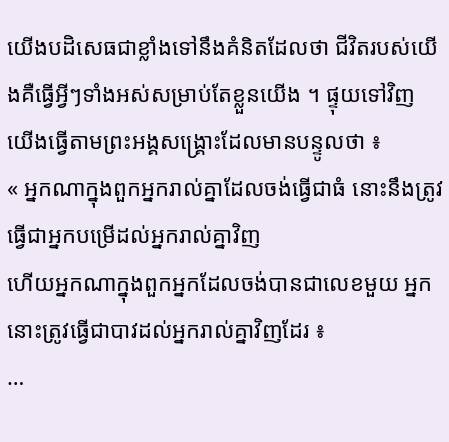យើងបដិសេធជាខ្លាំងទៅនឹងគំនិតដែលថា ជីវិតរបស់យើងគឺធ្វើអ្វីៗទាំងអស់សម្រាប់តែខ្លួនយើង ។ ផ្ទុយទៅវិញ យើងធ្វើតាមព្រះអង្គសង្គ្រោះដែលមានបន្ទូលថា ៖
« អ្នកណាក្នុងពួកអ្នករាល់គ្នាដែលចង់ធ្វើជាធំ នោះនឹងត្រូវធ្វើជាអ្នកបម្រើដល់អ្នករាល់គ្នាវិញ
ហើយអ្នកណាក្នុងពួកអ្នកដែលចង់បានជាលេខមួយ អ្នកនោះត្រូវធ្វើជាបាវដល់អ្នករាល់គ្នាវិញដែរ ៖
…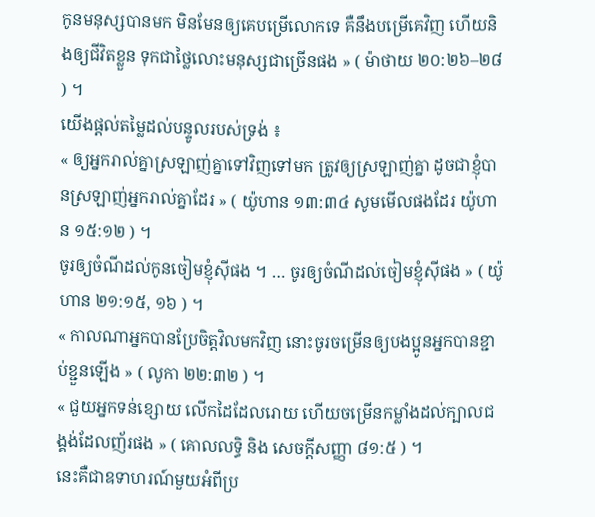កូនមនុស្សបានមក មិនមែនឲ្យគេបម្រើលោកទេ គឺនឹងបម្រើគេវិញ ហើយនិងឲ្យជីវិតខ្លួន ទុកជាថ្លៃលោះមនុស្សជាច្រើនផង » ( ម៉ាថាយ ២០:២៦–២៨ ) ។
យើងផ្តល់តម្លៃដល់បន្ទូលរបស់ទ្រង់ ៖
« ឲ្យអ្នករាល់គ្នាស្រឡាញ់គ្នាទៅវិញទៅមក ត្រូវឲ្យស្រឡាញ់គ្នា ដូចជាខ្ញុំបានស្រឡាញ់អ្នករាល់គ្នាដែរ » ( យ៉ូហាន ១៣:៣៤ សូមមើលផងដែរ យ៉ូហាន ១៥:១២ ) ។
ចូរឲ្យចំណីដល់កូនចៀមខ្ញុំស៊ីផង ។ … ចូរឲ្យចំណីដល់ចៀមខ្ញុំស៊ីផង » ( យ៉ូហាន ២១:១៥, ១៦ ) ។
« កាលណាអ្នកបានប្រែចិត្តវិលមកវិញ នោះចូរចម្រើនឲ្យបងប្អូនអ្នកបានខ្ជាប់ខ្ជួនឡើង » ( លូកា ២២:៣២ ) ។
« ជួយអ្នកទន់ខ្សោយ លើកដៃដែលរោយ ហើយចម្រើនកម្លាំងដល់ក្បាលជង្គង់ដែលញ័រផង » ( គោលលទ្ធិ និង សេចក្ដីសញ្ញា ៨១:៥ ) ។
នេះគឺជាឧទាហរណ៍មួយអំពីប្រ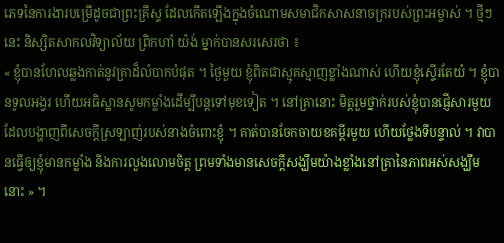ភេទនៃការងារបម្រើដូចជាព្រះគ្រីស្ទ ដែលកើតឡើងក្នុងចំណោមសមាជិកសាសនាចក្ររបស់ព្រះអម្ចាស់ ។ ថ្មីៗនេះ និស្សិតសាកលវិទ្យាល័យ ព្រិកហាំ យ៉ង់ ម្នាក់បានសរសេរថា ៖
« ខ្ញុំបានហែលឆ្លងកាត់នូវគ្រាដ៏លំបាកបំផុត ។ ថ្ងៃមួយ ខ្ញុំពិតជាស្មុគស្មាញខ្លាំងណាស់ ហើយខ្ញុំស្ទើរតែយំ ។ ខ្ញុំបានទូលអង្វរ ហើយអធិស្ឋានសូមកម្លាំងដើម្បីបន្តទៅមុខទៀត ។ នៅគ្រានោះ មិត្តរួមថ្នាក់របស់ខ្ញុំបានផ្ញើសារមួយដែលបង្ហាញពីសេចក្តីស្រឡាញ់របស់នាងចំពោះខ្ញុំ ។ គាត់បានចែកចាយខគម្ពីរមួយ ហើយថ្លែងទីបន្ទាល់ ។ វាបានធ្វើឲ្យខ្ញុំមានកម្លាំង និងការលួងលោមចិត្ត ព្រមទាំងមានសេចក្តីសង្ឃឹមយ៉ាងខ្លាំងនៅគ្រានៃភាពអស់សង្ឃឹមនោះ » ។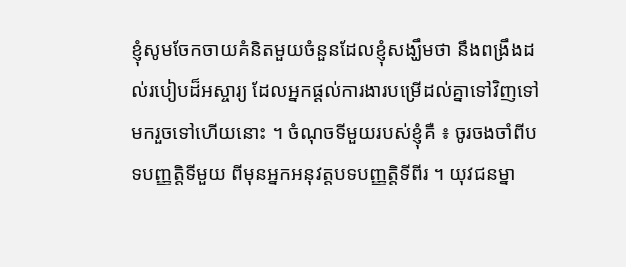ខ្ញុំសូមចែកចាយគំនិតមួយចំនួនដែលខ្ញុំសង្ឃឹមថា នឹងពង្រឹងដល់របៀបដ៏អស្ចារ្យ ដែលអ្នកផ្តល់ការងារបម្រើដល់គ្នាទៅវិញទៅមករួចទៅហើយនោះ ។ ចំណុចទីមួយរបស់ខ្ញុំគឺ ៖ ចូរចងចាំពីបទបញ្ញត្តិទីមួយ ពីមុនអ្នកអនុវត្តបទបញ្ញត្តិទីពីរ ។ យុវជនម្នា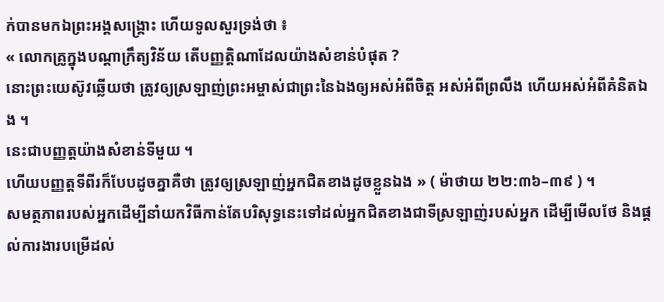ក់បានមកឯព្រះអង្គសង្គ្រោះ ហើយទូលសួរទ្រង់ថា ៖
« លោកគ្រូក្នុងបណ្តាក្រឹត្យវិន័យ តើបញ្ញត្តិណាដែលយ៉ាងសំខាន់បំផុត ?
នោះព្រះយេស៊ូវឆ្លើយថា ត្រូវឲ្យស្រឡាញ់ព្រះអម្ចាស់ជាព្រះនៃឯងឲ្យអស់អំពីចិត្ត អស់អំពីព្រលឹង ហើយអស់អំពីគំនិតឯង ។
នេះជាបញ្ញត្តយ៉ាងសំខាន់ទីមួយ ។
ហើយបញ្ញត្តទីពីរក៏បែបដូចគ្នាគឺថា ត្រូវឲ្យស្រឡាញ់អ្នកជិតខាងដូចខ្លួនឯង » ( ម៉ាថាយ ២២:៣៦–៣៩ ) ។
សមត្ថភាពរបស់អ្នកដើម្បីនាំយកវិធីកាន់តែបរិសុទ្ធនេះទៅដល់អ្នកជិតខាងជាទីស្រឡាញ់របស់អ្នក ដើម្បីមើលថែ និងផ្តល់ការងារបម្រើដល់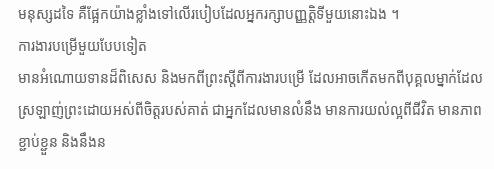មនុស្សដទៃ គឺផ្អែកយ៉ាងខ្លាំងទៅលើរបៀបដែលអ្នករក្សាបញ្ញត្តិទីមួយនោះឯង ។
ការងារបម្រើមួយបែបទៀត
មានអំណោយទានដ៏ពិសេស និងមកពីព្រះស្តីពីការងារបម្រើ ដែលអាចកើតមកពីបុគ្គលម្នាក់ដែលស្រឡាញ់ព្រះដោយអស់ពីចិត្តរបស់គាត់ ជាអ្នកដែលមានលំនឹង មានការយល់ល្អពីជីវិត មានភាពខ្ជាប់ខ្ជួន និងនឹងន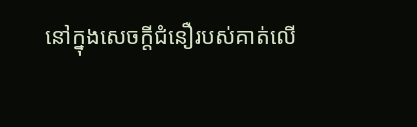នៅក្នុងសេចក្តីជំនឿរបស់គាត់លើ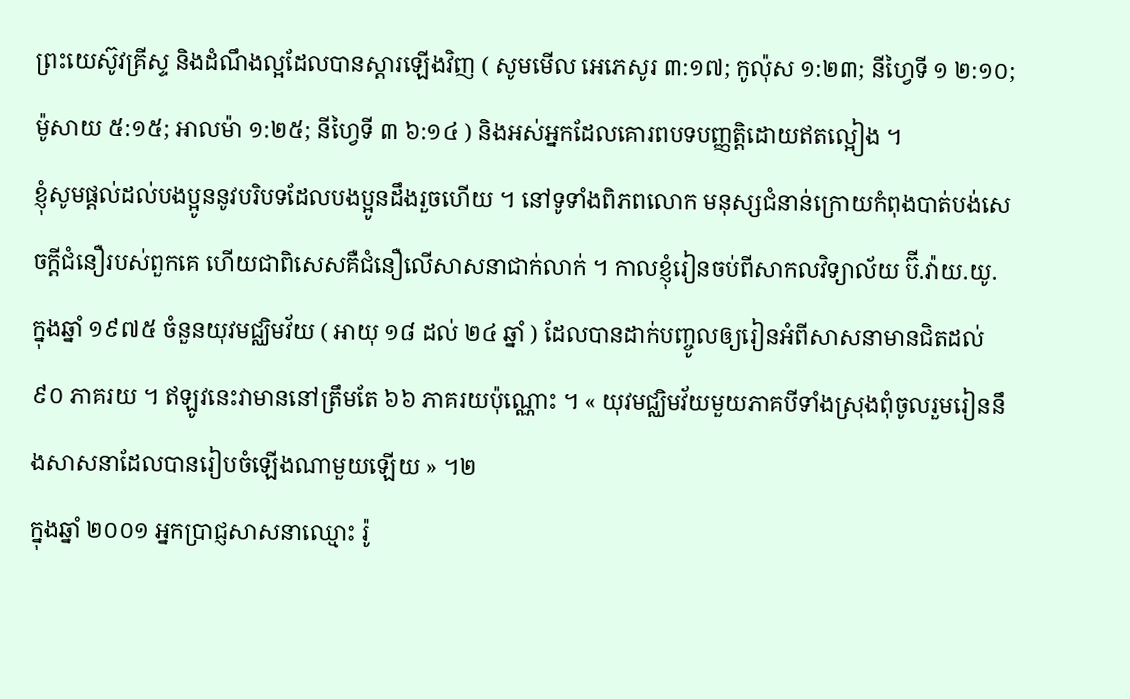ព្រះយេស៊ូវគ្រីស្ទ និងដំណឹងល្អដែលបានស្តារឡើងវិញ ( សូមមើល អេភេសូរ ៣:១៧; កូល៉ុស ១:២៣; នីហ្វៃទី ១ ២:១០; ម៉ូសាយ ៥:១៥; អាលម៉ា ១:២៥; នីហ្វៃទី ៣ ៦:១៤ ) និងអស់អ្នកដែលគោរពបទបញ្ញត្តិដោយឥតល្អៀង ។
ខ្ញុំសូមផ្តល់ដល់បងប្អូននូវបរិបទដែលបងប្អូនដឹងរួចហើយ ។ នៅទូទាំងពិភពលោក មនុស្សជំនាន់ក្រោយកំពុងបាត់បង់សេចក្តីជំនឿរបស់ពួកគេ ហើយជាពិសេសគឺជំនឿលើសាសនាជាក់លាក់ ។ កាលខ្ញុំរៀនចប់ពីសាកលវិទ្យាល័យ ប៊ី.វ៉ាយ.យូ. ក្នុងឆ្នាំ ១៩៧៥ ចំនួនយុវមជ្ឈិមវ័យ ( អាយុ ១៨ ដល់ ២៤ ឆ្នាំ ) ដែលបានដាក់បញ្ចូលឲ្យរៀនអំពីសាសនាមានជិតដល់ ៩០ ភាគរយ ។ ឥឡូវនេះវាមាននៅត្រឹមតែ ៦៦ ភាគរយប៉ុណ្ណោះ ។ « យុវមជ្ឈិមវ័យមួយភាគបីទាំងស្រុងពុំចូលរួមរៀននឹងសាសនាដែលបានរៀបចំឡើងណាមួយឡើយ » ។២
ក្នុងឆ្នាំ ២០០១ អ្នកប្រាជ្ញសាសនាឈ្មោះ រ៉ូ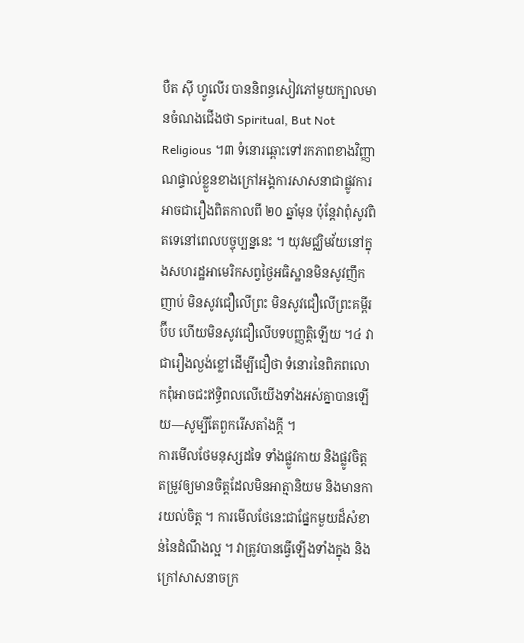បឺត ស៊ី ហ្វូលើរ បាននិពន្ធសៀវភៅមួយក្បាលមានចំណងជើងថា Spiritual, But Not Religious ។៣ ទំនោរឆ្ពោះទៅរកភាពខាងវិញ្ញាណផ្ទាល់ខ្លួនខាងក្រៅអង្គការសាសនាជាផ្លូវការអាចជារឿងពិតកាលពី ២០ ឆ្នាំមុន ប៉ុន្តែវាពុំសូវពិតទេនៅពេលបច្ចុប្បន្ននេះ ។ យុវមជ្ឈិមវ័យនៅក្នុងសហរដ្ឋអាមេរិកសព្វថ្ងៃអធិស្ឋានមិនសូវញឹកញាប់ មិនសូវជឿលើព្រះ មិនសូវជឿលើព្រះគម្ពីរប៊ីប ហើយមិនសូវជឿលើបទបញ្ញត្តិឡើយ ។៤ វាជារឿងល្ងង់ខ្លៅដើម្បីជឿថា ទំនោរនៃពិភពលោកពុំអាចជះឥទ្ធិពលលើយើងទាំងអស់គ្នាបានឡើយ—សូម្បីតែពួករើសតាំងក្តី ។
ការមើលថែមនុស្សដទៃ ទាំងផ្លូវកាយ និងផ្លូវចិត្ត តម្រូវឲ្យមានចិត្តដែលមិនអាត្មានិយម និងមានការយល់ចិត្ត ។ ការមើលថែនេះជាផ្នែកមួយដ៏សំខាន់នៃដំណឹងល្អ ។ វាត្រូវបានធ្វើឡើងទាំងក្នុង និងក្រៅសាសនាចក្រ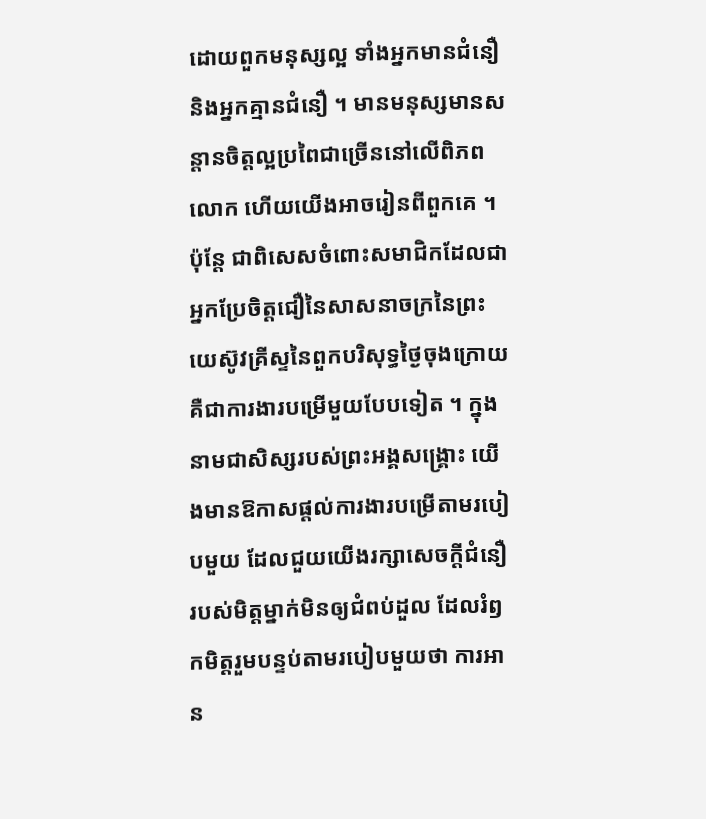ដោយពួកមនុស្សល្អ ទាំងអ្នកមានជំនឿ និងអ្នកគ្មានជំនឿ ។ មានមនុស្សមានសន្តានចិត្តល្អប្រពៃជាច្រើននៅលើពិភពលោក ហើយយើងអាចរៀនពីពួកគេ ។
ប៉ុន្តែ ជាពិសេសចំពោះសមាជិកដែលជាអ្នកប្រែចិត្តជឿនៃសាសនាចក្រនៃព្រះយេស៊ូវគ្រីស្ទនៃពួកបរិសុទ្ធថ្ងៃចុងក្រោយ គឺជាការងារបម្រើមួយបែបទៀត ។ ក្នុងនាមជាសិស្សរបស់ព្រះអង្គសង្គ្រោះ យើងមានឱកាសផ្តល់ការងារបម្រើតាមរបៀបមួយ ដែលជួយយើងរក្សាសេចក្តីជំនឿរបស់មិត្តម្នាក់មិនឲ្យជំពប់ដួល ដែលរំឭកមិត្តរួមបន្ទប់តាមរបៀបមួយថា ការអាន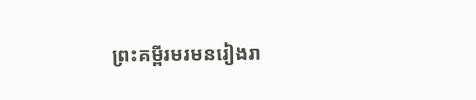ព្រះគម្ពីរមរមនរៀងរា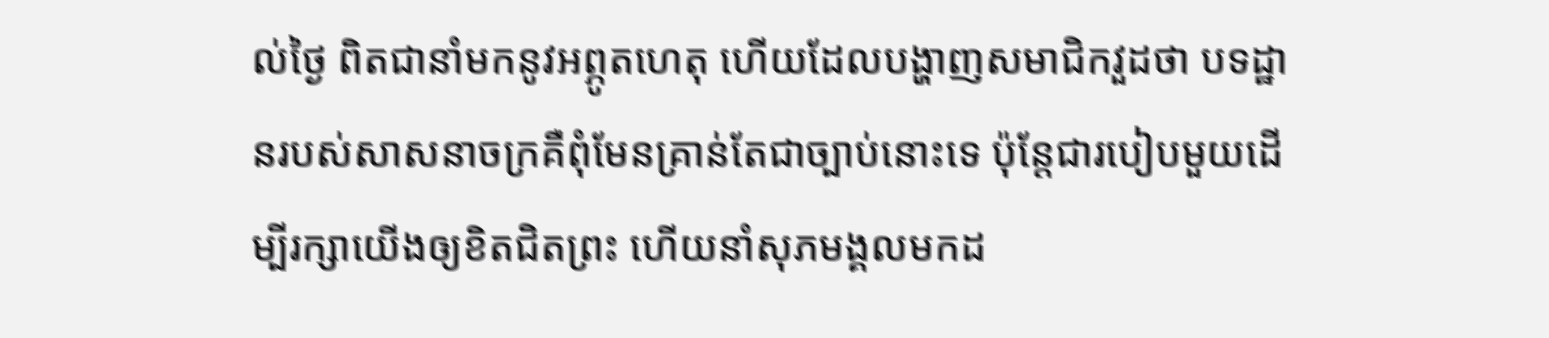ល់ថ្ងៃ ពិតជានាំមកនូវអព្ភូតហេតុ ហើយដែលបង្ហាញសមាជិកវួដថា បទដ្ឋានរបស់សាសនាចក្រគឺពុំមែនគ្រាន់តែជាច្បាប់នោះទេ ប៉ុន្តែជារបៀបមួយដើម្បីរក្សាយើងឲ្យខិតជិតព្រះ ហើយនាំសុភមង្គលមកដ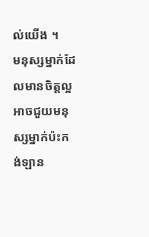ល់យើង ។
មនុស្សម្នាក់ដែលមានចិត្តល្អអាចជួយមនុស្សម្នាក់ប៉ះកង់ឡាន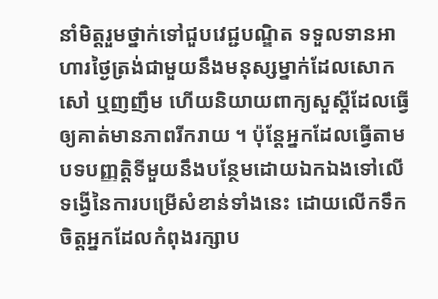នាំមិត្តរួមថ្នាក់ទៅជួបវេជ្ជបណ្ឌិត ទទួលទានអាហារថ្ងៃត្រង់ជាមួយនឹងមនុស្សម្នាក់ដែលសោកសៅ ឬញញឹម ហើយនិយាយពាក្យសួស្ដីដែលធ្វើឲ្យគាត់មានភាពរីករាយ ។ ប៉ុន្តែអ្នកដែលធ្វើតាមបទបញ្ញត្តិទីមួយនឹងបន្ថែមដោយឯកឯងទៅលើទង្វើនៃការបម្រើសំខាន់ទាំងនេះ ដោយលើកទឹកចិត្តអ្នកដែលកំពុងរក្សាប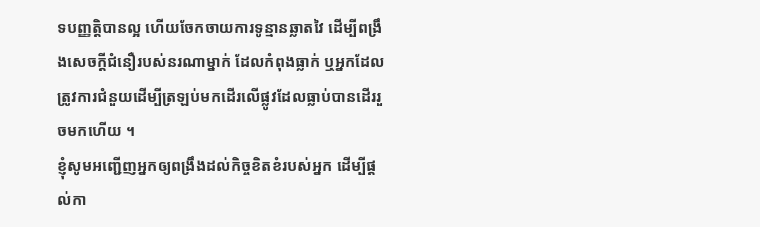ទបញ្ញត្តិបានល្អ ហើយចែកចាយការទូន្មានឆ្លាតវៃ ដើម្បីពង្រឹងសេចក្តីជំនឿរបស់នរណាម្នាក់ ដែលកំពុងធ្លាក់ ឬអ្នកដែលត្រូវការជំនួយដើម្បីត្រឡប់មកដើរលើផ្លូវដែលធ្លាប់បានដើររួចមកហើយ ។
ខ្ញុំសូមអញ្ជើញអ្នកឲ្យពង្រឹងដល់កិច្ចខិតខំរបស់អ្នក ដើម្បីផ្តល់កា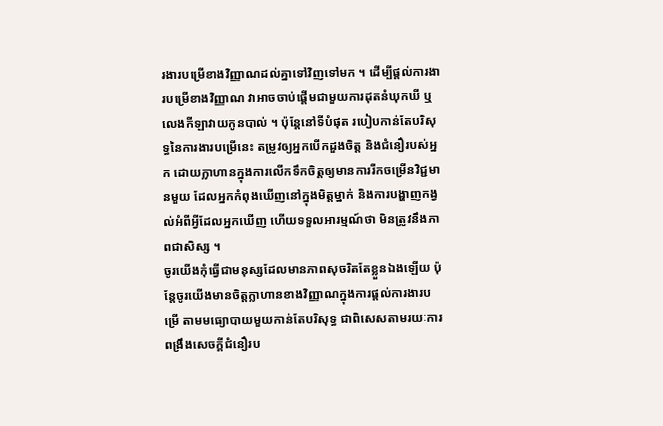រងារបម្រើខាងវិញ្ញាណដល់គ្នាទៅវិញទៅមក ។ ដើម្បីផ្តល់ការងារបម្រើខាងវិញ្ញាណ វាអាចចាប់ផ្តើមជាមួយការដុតនំឃុកឃី ឬលេងកីឡាវាយកូនបាល់ ។ ប៉ុន្តែនៅទីបំផុត របៀបកាន់តែបរិសុទ្ធនៃការងារបម្រើនេះ តម្រូវឲ្យអ្នកបើកដួងចិត្ត និងជំនឿរបស់អ្នក ដោយក្លាហានក្នុងការលើកទឹកចិត្តឲ្យមានការរីកចម្រើនវិជ្ជមានមួយ ដែលអ្នកកំពុងឃើញនៅក្នុងមិត្តម្នាក់ និងការបង្ហាញកង្វល់អំពីអ្វីដែលអ្នកឃើញ ហើយទទួលអារម្មណ៍ថា មិនត្រូវនឹងភាពជាសិស្ស ។
ចូរយើងកុំធ្វើជាមនុស្សដែលមានភាពសុចរិតតែខ្លួនឯងឡើយ ប៉ុន្តែចូរយើងមានចិត្តក្លាហានខាងវិញ្ញាណក្នុងការផ្តល់ការងារបម្រើ តាមមធ្យោបាយមួយកាន់តែបរិសុទ្ធ ជាពិសេសតាមរយៈការពង្រឹងសេចក្តីជំនឿរប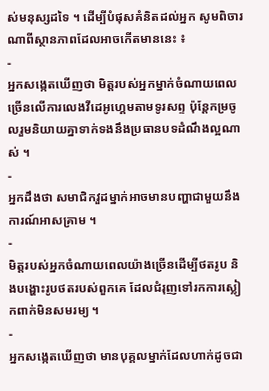ស់មនុស្សដទៃ ។ ដើម្បីបំផុសគំនិតដល់អ្នក សូមពិចារណាពីស្ថានភាពដែលអាចកើតមាននេះ ៖
-
អ្នកសង្កេតឃើញថា មិត្តរបស់អ្នកម្នាក់ចំណាយពេលច្រើនលើការលេងវីដេអូហ្គេមតាមទូរសព្ទ ប៉ុន្តែកម្រចូលរួមនិយាយគ្នាទាក់ទងនឹងប្រធានបទដំណឹងល្អណាស់ ។
-
អ្នកដឹងថា សមាជិកវួដម្នាក់អាចមានបញ្ហាជាមួយនឹងការណ៍អាសគ្រាម ។
-
មិត្តរបស់អ្នកចំណាយពេលយ៉ាងច្រើនដើម្បីថតរូប និងបង្ហោះរូបថតរបស់ពួកគេ ដែលជំរុញទៅរកការស្លៀកពាក់មិនសមរម្យ ។
-
អ្នកសង្កេតឃើញថា មានបុគ្គលម្នាក់ដែលហាក់ដូចជា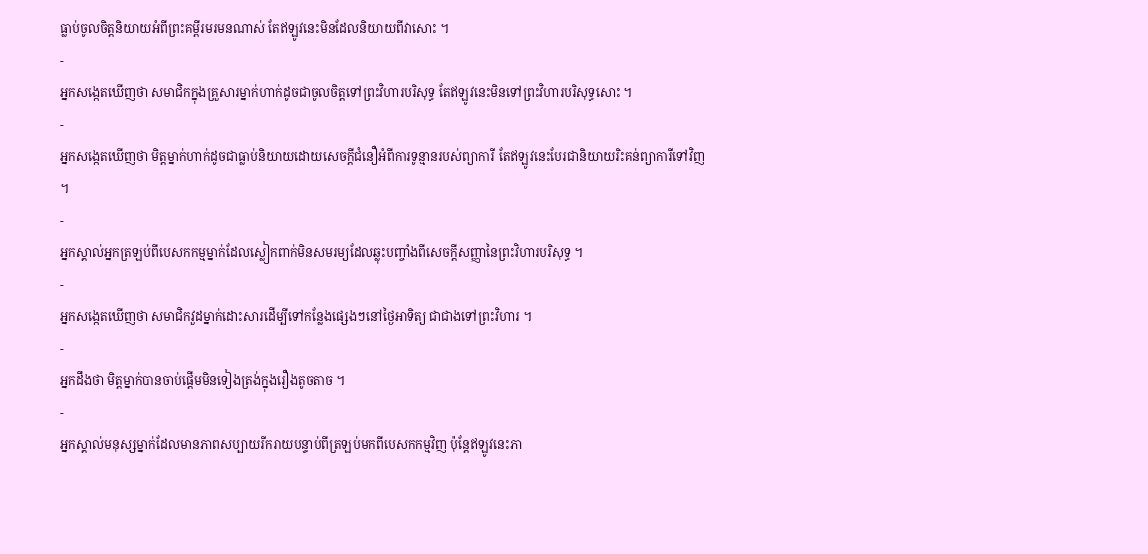ធ្លាប់ចូលចិត្តនិយាយអំពីព្រះគម្ពីរមរមនណាស់ តែឥឡូវនេះមិនដែលនិយាយពីវាសោះ ។
-
អ្នកសង្កេតឃើញថា សមាជិកក្នុងគ្រួសារម្នាក់ហាក់ដូចជាចូលចិត្តទៅព្រះវិហារបរិសុទ្ធ តែឥឡូវនេះមិនទៅព្រះវិហារបរិសុទ្ធសោះ ។
-
អ្នកសង្កេតឃើញថា មិត្តម្នាក់ហាក់ដូចជាធ្លាប់និយាយដោយសេចក្តីជំនឿអំពីការទូន្មានរបស់ព្យាការី តែឥឡូវនេះបែរជានិយាយរិះគន់ព្យាការីទៅវិញ ។
-
អ្នកស្គាល់អ្នកត្រឡប់ពីបេសកកម្មម្នាក់ដែលស្លៀកពាក់មិនសមរម្យដែលឆ្លុះបញ្ចាំងពីសេចក្តីសញ្ញានៃព្រះវិហារបរិសុទ្ធ ។
-
អ្នកសង្កេតឃើញថា សមាជិកវួដម្នាក់ដោះសារដើម្បីទៅកន្លែងផ្សេងៗនៅថ្ងៃអាទិត្យ ជាជាងទៅព្រះវិហារ ។
-
អ្នកដឹងថា មិត្តម្នាក់បានចាប់ផ្តើមមិនទៀងត្រង់ក្នុងរឿងតូចតាច ។
-
អ្នកស្គាល់មនុស្សម្នាក់ដែលមានភាពសប្បាយរីករាយបន្ទាប់ពីត្រឡប់មកពីបេសកកម្មវិញ ប៉ុន្តែឥឡូវនេះភា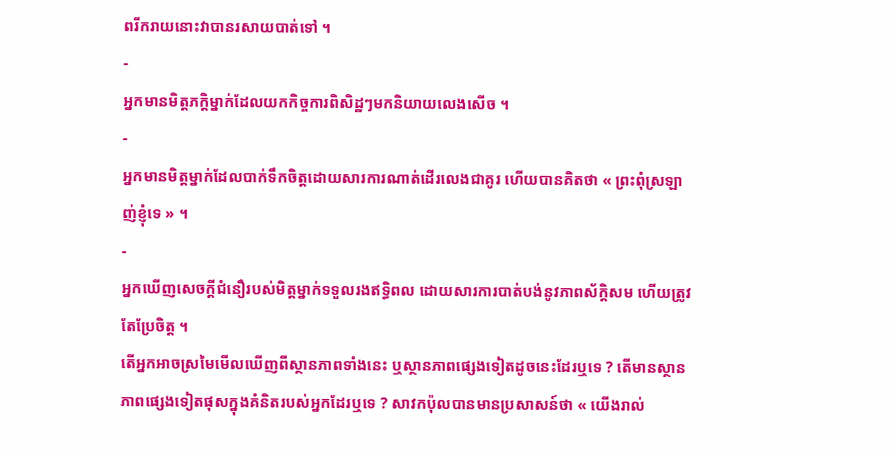ពរីករាយនោះវាបានរសាយបាត់ទៅ ។
-
អ្នកមានមិត្តភក្តិម្នាក់ដែលយកកិច្ចការពិសិដ្ឋៗមកនិយាយលេងសើច ។
-
អ្នកមានមិត្តម្នាក់ដែលបាក់ទឹកចិត្តដោយសារការណាត់ដើរលេងជាគូរ ហើយបានគិតថា « ព្រះពុំស្រឡាញ់ខ្ញុំទេ » ។
-
អ្នកឃើញសេចក្តីជំនឿរបស់មិត្តម្នាក់ទទួលរងឥទ្ធិពល ដោយសារការបាត់បង់នូវភាពស័ក្តិសម ហើយត្រូវតែប្រែចិត្ត ។
តើអ្នកអាចស្រមៃមើលឃើញពីស្ថានភាពទាំងនេះ ឬស្ថានភាពផ្សេងទៀតដូចនេះដែរឬទេ ? តើមានស្ថានភាពផ្សេងទៀតផុសក្នុងគំនិតរបស់អ្នកដែរឬទេ ? សាវកប៉ុលបានមានប្រសាសន៍ថា « យើងរាល់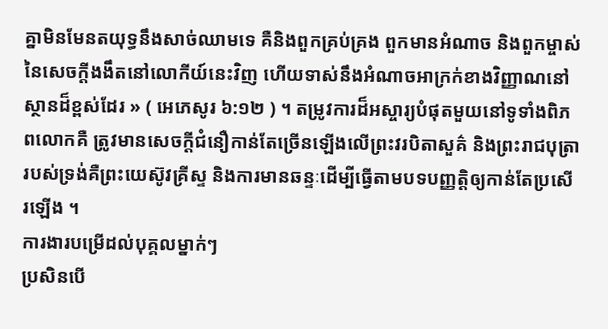គ្នាមិនមែនតយុទ្ធនឹងសាច់ឈាមទេ គឺនិងពួកគ្រប់គ្រង ពួកមានអំណាច និងពួកម្ចាស់នៃសេចក្តីងងឹតនៅលោកីយ៍នេះវិញ ហើយទាស់នឹងអំណាចអាក្រក់ខាងវិញ្ញាណនៅស្ថានដ៏ខ្ពស់ដែរ » ( អេភេសូរ ៦:១២ ) ។ តម្រូវការដ៏អស្ចារ្យបំផុតមួយនៅទូទាំងពិភពលោកគឺ ត្រូវមានសេចក្តីជំនឿកាន់តែច្រើនឡើងលើព្រះវរបិតាសួគ៌ និងព្រះរាជបុត្រារបស់ទ្រង់គឺព្រះយេស៊ូវគ្រីស្ទ និងការមានឆន្ទៈដើម្បីធ្វើតាមបទបញ្ញត្តិឲ្យកាន់តែប្រសើរឡើង ។
ការងារបម្រើដល់បុគ្គលម្នាក់ៗ
ប្រសិនបើ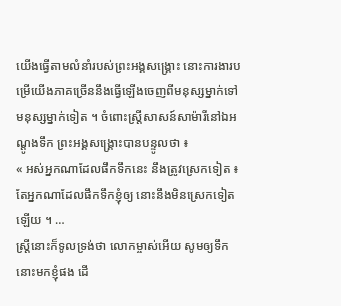យើងធ្វើតាមលំនាំរបស់ព្រះអង្គសង្គ្រោះ នោះការងារបម្រើយើងភាគច្រើននឹងធ្វើឡើងចេញពីមនុស្សម្នាក់ទៅមនុស្សម្នាក់ទៀត ។ ចំពោះស្ត្រីសាសន៍សាម៉ារីនៅឯអណ្ដូងទឹក ព្រះអង្គសង្គ្រោះបានបន្ទូលថា ៖
« អស់អ្នកណាដែលផឹកទឹកនេះ នឹងត្រូវស្រេកទៀត ៖
តែអ្នកណាដែលផឹកទឹកខ្ញុំឲ្យ នោះនឹងមិនស្រេកទៀតឡើយ ។ …
ស្ត្រីនោះក៏ទូលទ្រង់ថា លោកម្ចាស់អើយ សូមឲ្យទឹកនោះមកខ្ញុំផង ដើ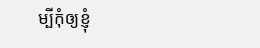ម្បីកុំឲ្យខ្ញុំ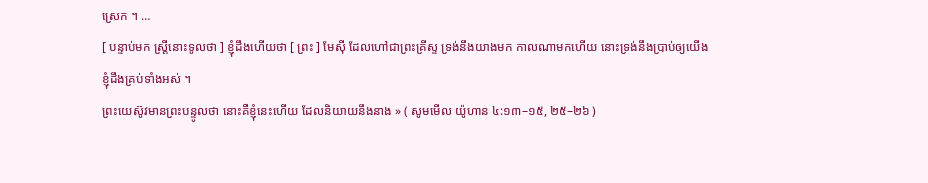ស្រេក ។ …
[ បន្ទាប់មក ស្ត្រីនោះទូលថា ] ខ្ញុំដឹងហើយថា [ ព្រះ ] មែស៊ី ដែលហៅជាព្រះគ្រីស្ទ ទ្រង់នឹងយាងមក កាលណាមកហើយ នោះទ្រង់នឹងប្រាប់ឲ្យយើងខ្ញុំដឹងគ្រប់ទាំងអស់ ។
ព្រះយេស៊ូវមានព្រះបន្ទូលថា នោះគឺខ្ញុំនេះហើយ ដែលនិយាយនឹងនាង » ( សូមមើល យ៉ូហាន ៤:១៣–១៥, ២៥–២៦ )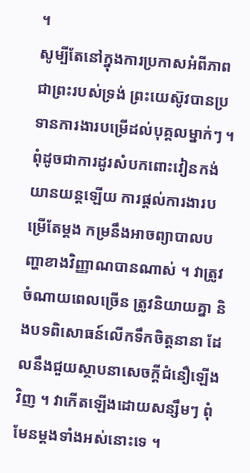។
សូម្បីតែនៅក្នុងការប្រកាសអំពីភាពជាព្រះរបស់ទ្រង់ ព្រះយេស៊ូវបានប្រទានការងារបម្រើដល់បុគ្គលម្នាក់ៗ ។
ពុំដូចជាការដូរសំបកពោះវៀនកង់យានយន្តឡើយ ការផ្តល់ការងារបម្រើតែម្តង កម្រនឹងអាចព្យាបាលបញ្ហាខាងវិញ្ញាណបានណាស់ ។ វាត្រូវចំណាយពេលច្រើន ត្រូវនិយាយគ្នា និងបទពិសោធន៍លើកទឹកចិត្តនានា ដែលនឹងជួយស្ថាបនាសេចក្តីជំនឿឡើងវិញ ។ វាកើតឡើងដោយសន្សឹមៗ ពុំមែនម្តងទាំងអស់នោះទេ ។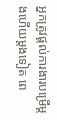អ្នកត្រូវផ្តល់ការងារបម្រើម្តងហើយម្តងទៀត ពេ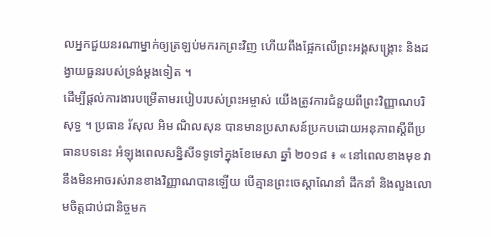លអ្នកជួយនរណាម្នាក់ឲ្យត្រឡប់មករកព្រះវិញ ហើយពឹងផ្អែកលើព្រះអង្គសង្គ្រោះ និងដង្វាយធួនរបស់ទ្រង់ម្តងទៀត ។
ដើម្បីផ្តល់ការងារបម្រើតាមរបៀបរបស់ព្រះអម្ចាស់ យើងត្រូវការជំនួយពីព្រះវិញ្ញាណបរិសុទ្ធ ។ ប្រធាន រ័សុល អិម ណិលសុន បានមានប្រសាសន៍ប្រកបដោយអនុភាពស្តីពីប្រធានបទនេះ អំឡុងពេលសន្និសីទទូទៅក្នុងខែមេសា ឆ្នាំ ២០១៨ ៖ « នៅពេលខាងមុខ វានឹងមិនអាចរស់រានខាងវិញ្ញាណបានឡើយ បើគ្មានព្រះចេស្ដាណែនាំ ដឹកនាំ និងលួងលោមចិត្តជាប់ជានិច្ចមក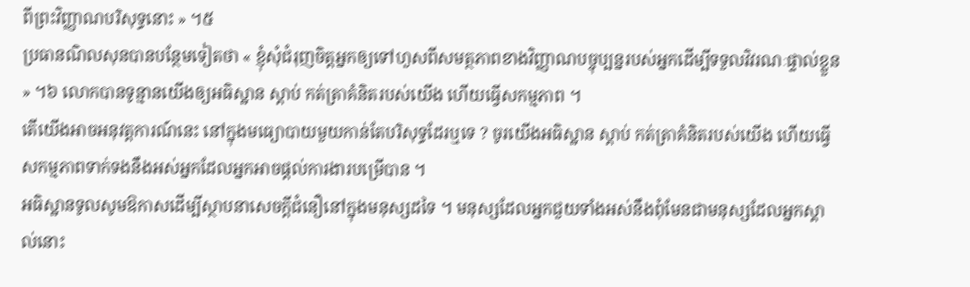ពីព្រះវិញ្ញាណបរិសុទ្ធនោះ » ។៥
ប្រធានណិលសុនបានបន្ថែមទៀតថា « ខ្ញុំសុំជំរុញចិត្តអ្នកឲ្យទៅហួសពីសមត្ថភាពខាងវិញ្ញាណបច្ចុប្បន្នរបស់អ្នកដើម្បីទទួលវិវរណៈផ្ទាល់ខ្លួន » ។៦ លោកបានទូន្មានយើងឲ្យអធិស្ឋាន ស្តាប់ កត់ត្រាគំនិតរបស់យើង ហើយធ្វើសកម្មភាព ។
តើយើងអាចអនុវត្តការណ៍នេះ នៅក្នុងមធ្យោបាយមួយកាន់តែបរិសុទ្ធដែរឬទេ ? ចូរយើងអធិស្ឋាន ស្តាប់ កត់ត្រាគំនិតរបស់យើង ហើយធ្វើសកម្មភាពទាក់ទងនឹងអស់អ្នកដែលអ្នកអាចផ្តល់ការងារបម្រើបាន ។
អធិស្ឋានទូលសូមឱកាសដើម្បីស្ថាបនាសេចក្តីជំនឿនៅក្នុងមនុស្សដទៃ ។ មនុស្សដែលអ្នកជួយទាំងអស់នឹងពុំមែនជាមនុស្សដែលអ្នកស្គាល់នោះ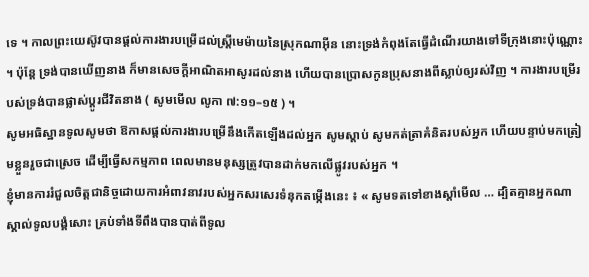ទេ ។ កាលព្រះយេស៊ូវបានផ្តល់ការងារបម្រើដល់ស្ត្រីមេម៉ាយនៃស្រុកណាអ៊ីន នោះទ្រង់កំពុងតែធ្វើដំណើរយាងទៅទីក្រុងនោះប៉ុណ្ណោះ ។ ប៉ុន្តែ ទ្រង់បានឃើញនាង ក៏មានសេចក្តីអាណិតអាសូរដល់នាង ហើយបានប្រោសកូនប្រុសនាងពីស្លាប់ឲ្យរស់វិញ ។ ការងារបម្រើរបស់ទ្រង់បានផ្លាស់ប្តូរជីវិតនាង ( សូមមើល លូកា ៧:១១–១៥ ) ។
សូមអធិស្ឋានទូលសូមថា ឱកាសផ្តល់ការងារបម្រើនឹងកើតឡើងដល់អ្នក សូមស្តាប់ សូមកត់ត្រាគំនិតរបស់អ្នក ហើយបន្ទាប់មកត្រៀមខ្លួនរួចជាស្រេច ដើម្បីធ្វើសកម្មភាព ពេលមានមនុស្សត្រូវបានដាក់មកលើផ្លូវរបស់អ្នក ។
ខ្ញុំមានការរំជួលចិត្តជានិច្ចដោយការអំពាវនាវរបស់អ្នកសរសេរទំនុកតម្កើងនេះ ៖ « សូមទតទៅខាងស្តាំមើល … ដ្បិតគ្មានអ្នកណាស្គាល់ទូលបង្គំសោះ គ្រប់ទាំងទីពឹងបានបាត់ពីទូល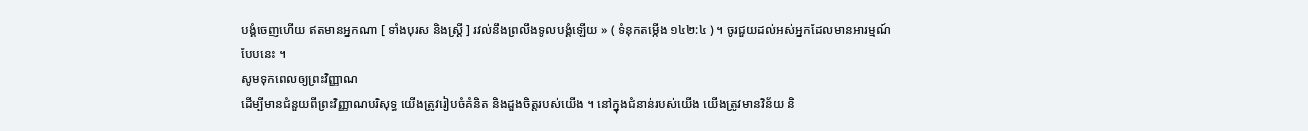បង្គំចេញហើយ ឥតមានអ្នកណា [ ទាំងបុរស និងស្ត្រី ] រវល់នឹងព្រលឹងទូលបង្គំឡើយ » ( ទំនុកតម្កើង ១៤២:៤ ) ។ ចូរជួយដល់អស់អ្នកដែលមានអារម្មណ៍បែបនេះ ។
សូមទុកពេលឲ្យព្រះវិញ្ញាណ
ដើម្បីមានជំនួយពីព្រះវិញ្ញាណបរិសុទ្ធ យើងត្រូវរៀបចំគំនិត និងដួងចិត្តរបស់យើង ។ នៅក្នុងជំនាន់របស់យើង យើងត្រូវមានវិន័យ និ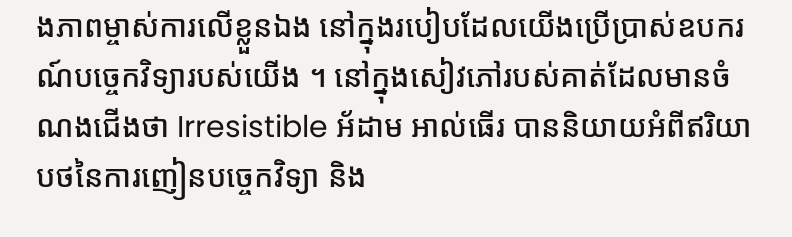ងភាពម្ចាស់ការលើខ្លួនឯង នៅក្នុងរបៀបដែលយើងប្រើប្រាស់ឧបករណ៍បច្ចេកវិទ្យារបស់យើង ។ នៅក្នុងសៀវភៅរបស់គាត់ដែលមានចំណងជើងថា Irresistible អ័ដាម អាល់ធើរ បាននិយាយអំពីឥរិយាបថនៃការញៀនបច្ចេកវិទ្យា និង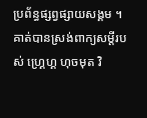ប្រព័ន្ធផ្សព្វផ្សាយសង្គម ។ គាត់បានស្រង់ពាក្យសម្តីរបស់ ហ្គ្រេហ្គ ហុចមុត វិ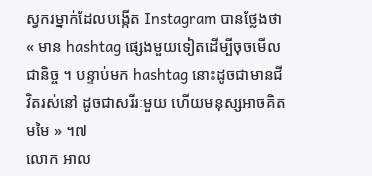ស្វករម្នាក់ដែលបង្កើត Instagram បានថ្លែងថា « មាន hashtag ផ្សេងមួយទៀតដើម្បីចុចមើលជានិច្ច ។ បន្ទាប់មក hashtag នោះដូចជាមានជីវិតរស់នៅ ដូចជាសរីរៈមួយ ហើយមនុស្សអាចគិតមមៃ » ។៧
លោក អាល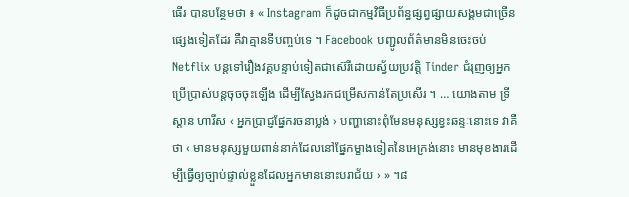ធើរ បានបន្ថែមថា ៖ « Instagram ក៏ដូចជាកម្មវិធីប្រព័ន្ធផ្សព្វផ្សាយសង្គមជាច្រើនផ្សេងទៀតដែរ គឺវាគ្មានទីបញ្ចប់ទេ ។ Facebook បញ្ជូលព័ត៌មានមិនចេះចប់ Netflix បន្តទៅរឿងវគ្គបន្ទាប់ទៀតជាស៊េរីដោយស្វ័យប្រវត្តិ Tinder ជំរុញឲ្យអ្នកប្រើប្រាស់បន្តចុចចុះឡើង ដើម្បីស្វែងរកជម្រើសកាន់តែប្រសើរ ។ … យោងតាម ទ្រីស្តាន ហារីស ‹ អ្នកប្រាជ្ញផ្នែករចនាប្លង់ › បញ្ហានោះពុំមែនមនុស្សខ្វះឆន្ទៈនោះទេ វាគឺថា ‹ មានមនុស្សមួយពាន់នាក់ដែលនៅផ្នែកម្ខាងទៀតនៃអេក្រង់នោះ មានមុខងារដើម្បីធ្វើឲ្យច្បាប់ផ្ទាល់ខ្លួនដែលអ្នកមាននោះបរាជ័យ › » ។៨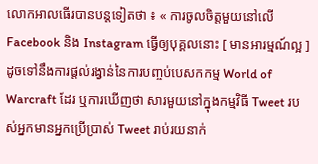លោកអាលធើរបានបន្តទៀតថា ៖ « ការចូលចិត្តមួយនៅលើ Facebook និង Instagram ធ្វើឲ្យបុគ្គលនោះ [ មានអារម្មណ៍ល្អ ] ដូចទៅនឹងការផ្តល់រង្វាន់នៃការបញ្ចប់បេសកកម្ម World of Warcraft ដែរ ឬការឃើញថា សារមួយនៅក្នុងកម្មវិធី Tweet របស់អ្នកមានអ្នកប្រើប្រាស់ Tweet រាប់រយនាក់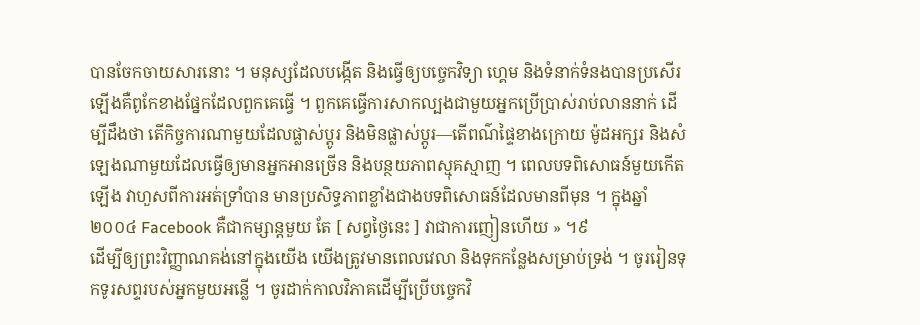បានចែកចាយសារនោះ ។ មនុស្សដែលបង្កើត និងធ្វើឲ្យបច្ចេកវិទ្យា ហ្គេម និងទំនាក់ទំនងបានប្រសើរឡើងគឺពូកែខាងផ្នែកដែលពួកគេធ្វើ ។ ពួកគេធ្វើការសាកល្បងជាមួយអ្នកប្រើប្រាស់រាប់លាននាក់ ដើម្បីដឹងថា តើកិច្ចការណាមួយដែលផ្លាស់ប្តូរ និងមិនផ្លាស់ប្តូរ—តើពណ៌ផ្ទៃខាងក្រោយ ម៉ូដអក្សរ និងសំឡេងណាមួយដែលធ្វើឲ្យមានអ្នកអានច្រើន និងបន្ថយភាពស្មុគស្មាញ ។ ពេលបទពិសោធន៍មួយកើតឡើង វាហួសពីការអត់ទ្រាំបាន មានប្រសិទ្ធភាពខ្លាំងជាងបទពិសោធន៍ដែលមានពីមុន ។ ក្នុងឆ្នាំ ២០០៤ Facebook គឺជាកម្សាន្តមួយ តែ [ សព្វថ្ងៃនេះ ] វាជាការញៀនហើយ » ។៩
ដើម្បីឲ្យព្រះវិញ្ញាណគង់នៅក្នុងយើង យើងត្រូវមានពេលវេលា និងទុកកន្លែងសម្រាប់ទ្រង់ ។ ចូររៀនទុកទូរសព្ទរបស់អ្នកមួយអន្លើ ។ ចូរដាក់កាលវិភាគដើម្បីប្រើបច្ចេកវិ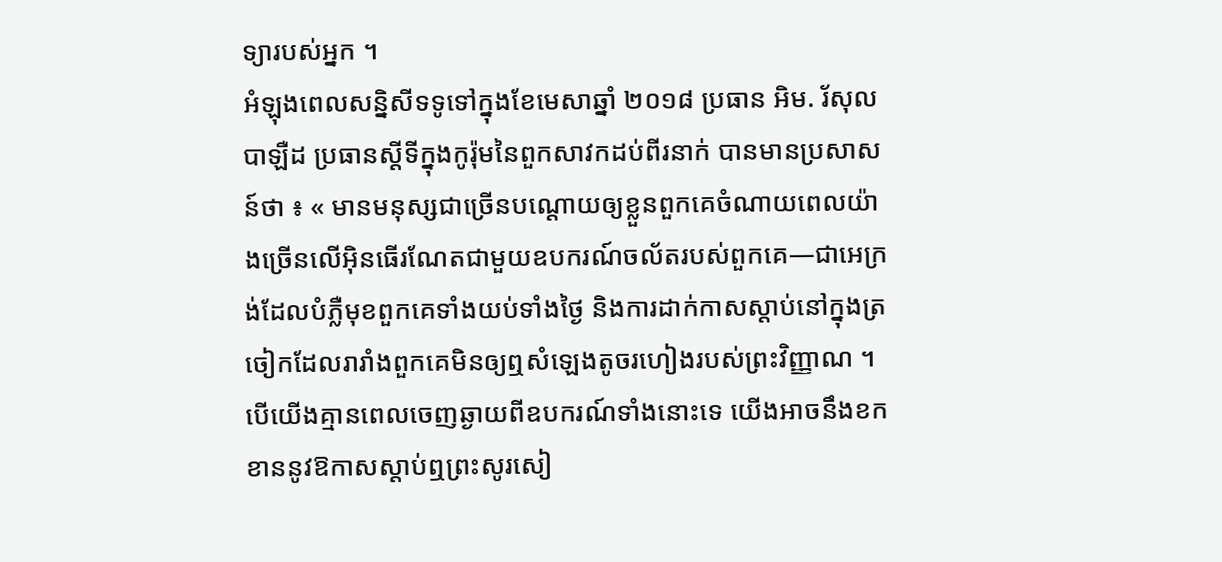ទ្យារបស់អ្នក ។
អំឡុងពេលសន្និសីទទូទៅក្នុងខែមេសាឆ្នាំ ២០១៨ ប្រធាន អិម. រ័សុល បាឡឺដ ប្រធានស្ដីទីក្នុងកូរ៉ុមនៃពួកសាវកដប់ពីរនាក់ បានមានប្រសាសន៍ថា ៖ « មានមនុស្សជាច្រើនបណ្ដោយឲ្យខ្លួនពួកគេចំណាយពេលយ៉ាងច្រើនលើអ៊ិនធើរណែតជាមួយឧបករណ៍ចល័តរបស់ពួកគេ—ជាអេក្រង់ដែលបំភ្លឺមុខពួកគេទាំងយប់ទាំងថ្ងៃ និងការដាក់កាសស្ដាប់នៅក្នុងត្រចៀកដែលរារាំងពួកគេមិនឲ្យឮសំឡេងតូចរហៀងរបស់ព្រះវិញ្ញាណ ។ បើយើងគ្មានពេលចេញឆ្ងាយពីឧបករណ៍ទាំងនោះទេ យើងអាចនឹងខកខាននូវឱកាសស្ដាប់ឮព្រះសូរសៀ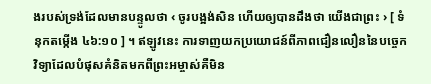ងរបស់ទ្រង់ដែលមានបន្ទូលថា ‹ ចូរបង្អង់សិន ហើយឲ្យបានដឹងថា យើងជាព្រះ › [ ទំនុកតម្កើង ៤៦:១០ ] ។ ឥឡូវនេះ ការទាញយកប្រយោជន៍ពីភាពជឿនលឿននៃបច្ចេកវិទ្យាដែលបំផុសគំនិតមកពីព្រះអម្ចាស់គឺមិន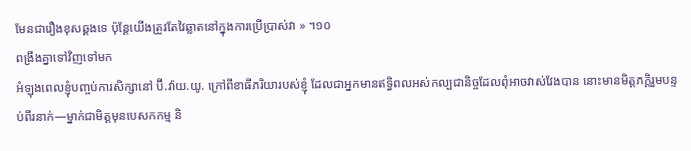មែនជារឿងខុសឆ្គងទេ ប៉ុន្តែយើងត្រូវតែវៃឆ្លាតនៅក្នុងការប្រើប្រាស់វា » ។១០
ពង្រឹងគ្នាទៅវិញទៅមក
អំឡុងពេលខ្ញុំបញ្ចប់ការសិក្សានៅ ប៊ី.វ៉ាយ.យូ. ក្រៅពីខាធីភរិយារបស់ខ្ញុំ ដែលជាអ្នកមានឥទ្ធិពលអស់កល្បជានិច្ចដែលពុំអាចវាស់វែងបាន នោះមានមិត្តភក្តិរួមបន្ទប់ពីរនាក់—ម្នាក់ជាមិត្តមុនបេសកកម្ម និ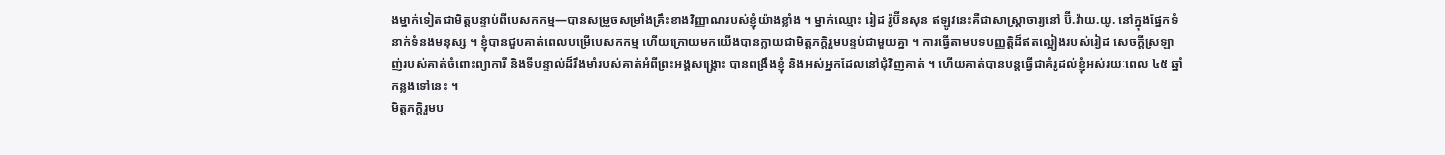ងម្នាក់ទៀតជាមិត្តបន្ទាប់ពីបេសកកម្ម—បានសម្រួចសម្រាំងគ្រឹះខាងវិញ្ញាណរបស់ខ្ញុំយ៉ាងខ្លាំង ។ ម្នាក់ឈ្មោះ រៀដ រ៉ូប៊ីនសុន ឥឡូវនេះគឺជាសាស្ត្រាចារ្យនៅ ប៊ី.វ៉ាយ.យូ. នៅក្នុងផ្នែកទំនាក់ទំនងមនុស្ស ។ ខ្ញុំបានជួបគាត់ពេលបម្រើបេសកកម្ម ហើយក្រោយមកយើងបានក្លាយជាមិត្តភក្តិរួមបន្ទប់ជាមួយគ្នា ។ ការធ្វើតាមបទបញ្ញត្តិដ៏ឥតល្អៀងរបស់រៀដ សេចក្តីស្រឡាញ់របស់គាត់ចំពោះព្យាការី និងទីបន្ទាល់ដ៏រឹងមាំរបស់គាត់អំពីព្រះអង្គសង្គ្រោះ បានពង្រឹងខ្ញុំ និងអស់អ្នកដែលនៅជុំវិញគាត់ ។ ហើយគាត់បានបន្តធ្វើជាគំរូដល់ខ្ញុំអស់រយៈពេល ៤៥ ឆ្នាំកន្លងទៅនេះ ។
មិត្តភក្តិរួមប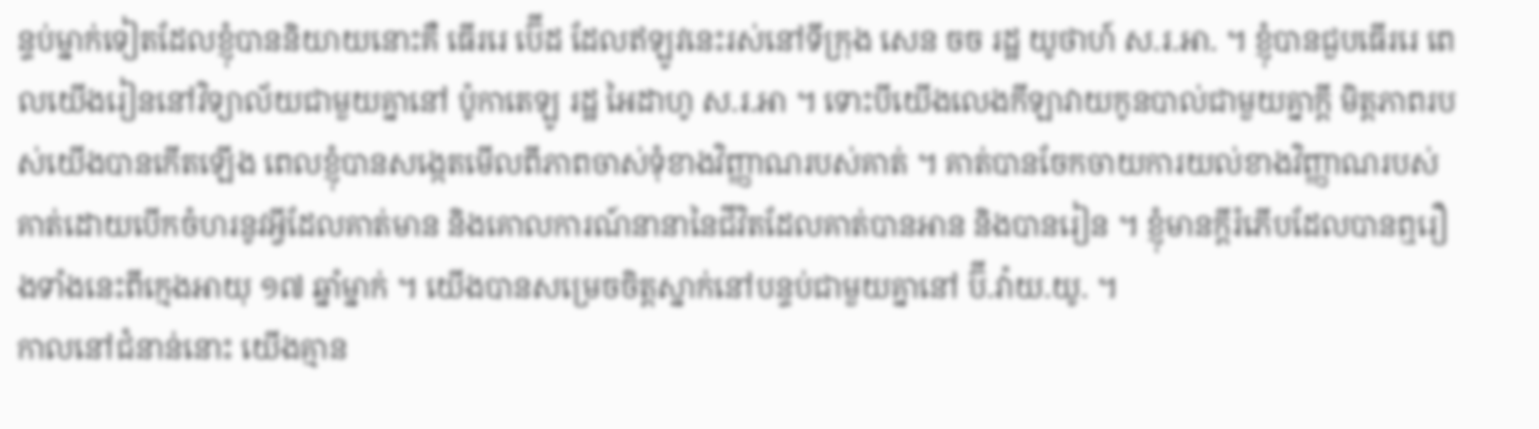ន្ទប់ម្នាក់ទៀតដែលខ្ញុំបាននិយាយនោះគឺ ធើររេ ប៊ើដ ដែលឥឡូវនេះរស់នៅទីក្រុង សេន ចច រដ្ឋ យូថាហ៍ ស.រ.អា. ។ ខ្ញុំបានជួបធើររេ ពេលយើងរៀននៅវិទ្យាល័យជាមួយគ្នានៅ ប៉ូកាតេឡូ រដ្ឋ អៃដាហូ ស.រ.អា ។ ទោះបីយើងលេងកីឡាវាយកូនបាល់ជាមួយគ្នាក្តី មិត្តភាពរបស់យើងបានកើតឡើង ពេលខ្ញុំបានសង្កេតមើលពីភាពចាស់ទុំខាងវិញ្ញាណរបស់គាត់ ។ គាត់បានចែកចាយការយល់ខាងវិញ្ញាណរបស់គាត់ដោយបើកចំហរនូវអ្វីដែលគាត់មាន និងគោលការណ៍នានានៃជីវិតដែលគាត់បានអាន និងបានរៀន ។ ខ្ញុំមានក្តីរំភើបដែលបានឮរឿងទាំងនេះពីក្មេងអាយុ ១៧ ឆ្នាំម្នាក់ ។ យើងបានសម្រេចចិត្តស្នាក់នៅបន្ទប់ជាមួយគ្នានៅ ប៊ី.វ៉ាយ.យូ. ។
កាលនៅជំនាន់នោះ យើងគ្មាន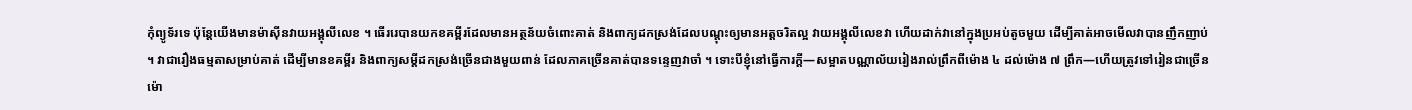កុំព្យូទ័រទេ ប៉ុន្តែយើងមានម៉ាស៊ីនវាយអង្គុលីលេខ ។ ធើររេបានយកខគម្ពីរដែលមានអត្ថន័យចំពោះគាត់ និងពាក្យដកស្រង់ដែលបណ្តុះឲ្យមានអត្តចរិតល្អ វាយអង្គុលីលេខវា ហើយដាក់វានៅក្នុងប្រអប់តូចមួយ ដើម្បីគាត់អាចមើលវាបានញឹកញាប់ ។ វាជារឿងធម្មតាសម្រាប់គាត់ ដើម្បីមានខគម្ពីរ និងពាក្យសម្តីដកស្រង់ច្រើនជាងមួយពាន់ ដែលភាគច្រើនគាត់បានទន្ទេញវាចាំ ។ ទោះបីខ្ញុំនៅធ្វើការក្តី—សម្អាតបណ្ណាល័យរៀងរាល់ព្រឹកពីម៉ោង ៤ ដល់ម៉ោង ៧ ព្រឹក—ហើយត្រូវទៅរៀនជាច្រើនម៉ោ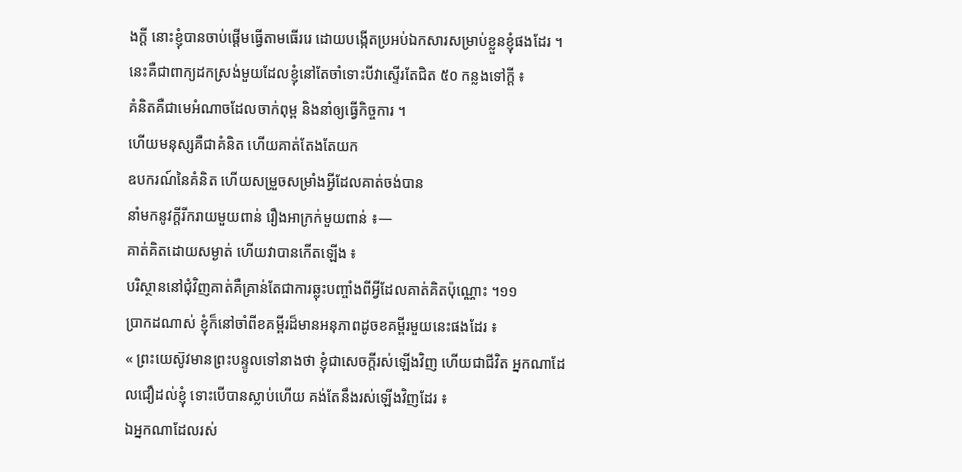ងក្តី នោះខ្ញុំបានចាប់ផ្តើមធ្វើតាមធើររេ ដោយបង្កើតប្រអប់ឯកសារសម្រាប់ខ្លួនខ្ញុំផងដែរ ។
នេះគឺជាពាក្យដកស្រង់មួយដែលខ្ញុំនៅតែចាំទោះបីវាស្ទើរតែជិត ៥០ កន្លងទៅក្តី ៖
គំនិតគឺជាមេអំណាចដែលចាក់ពុម្ព និងនាំឲ្យធ្វើកិច្ចការ ។
ហើយមនុស្សគឺជាគំនិត ហើយគាត់តែងតែយក
ឧបករណ៍នៃគំនិត ហើយសម្រួចសម្រាំងអ្វីដែលគាត់ចង់បាន
នាំមកនូវក្តីរីករាយមួយពាន់ រឿងអាក្រក់មួយពាន់ ៖—
គាត់គិតដោយសម្ងាត់ ហើយវាបានកើតឡើង ៖
បរិស្ថាននៅជុំវិញគាត់គឺគ្រាន់តែជាការឆ្លុះបញ្ចាំងពីអ្វីដែលគាត់គិតប៉ុណ្ណោះ ។១១
ប្រាកដណាស់ ខ្ញុំក៏នៅចាំពីខគម្ពីរដ៏មានអនុភាពដូចខគម្ពីរមួយនេះផងដែរ ៖
« ព្រះយេស៊ូវមានព្រះបន្ទូលទៅនាងថា ខ្ញុំជាសេចក្តីរស់ឡើងវិញ ហើយជាជីវិត អ្នកណាដែលជឿដល់ខ្ញុំ ទោះបើបានស្លាប់ហើយ គង់តែនឹងរស់ឡើងវិញដែរ ៖
ឯអ្នកណាដែលរស់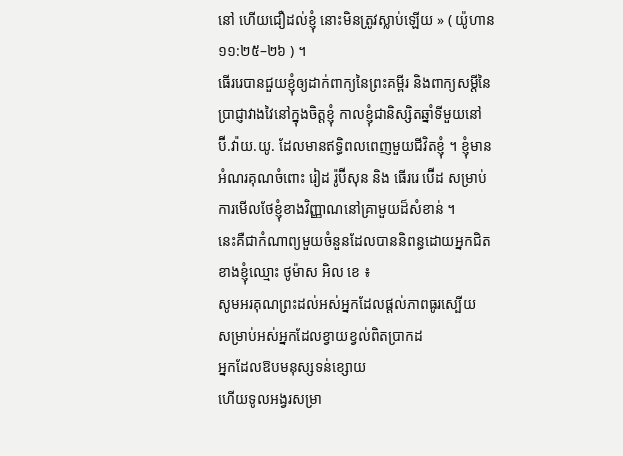នៅ ហើយជឿដល់ខ្ញុំ នោះមិនត្រូវស្លាប់ឡើយ » ( យ៉ូហាន ១១:២៥–២៦ ) ។
ធើររេបានជួយខ្ញុំឲ្យដាក់ពាក្យនៃព្រះគម្ពីរ និងពាក្យសម្តីនៃប្រាជ្ញាវាងវៃនៅក្នុងចិត្តខ្ញុំ កាលខ្ញុំជានិស្សិតឆ្នាំទីមួយនៅ ប៊ី.វ៉ាយ.យូ. ដែលមានឥទ្ធិពលពេញមួយជីវិតខ្ញុំ ។ ខ្ញុំមានអំណរគុណចំពោះ រៀដ រ៉ូប៊ីសុន និង ធើររេ ប៊ើដ សម្រាប់ការមើលថែខ្ញុំខាងវិញ្ញាណនៅគ្រាមួយដ៏សំខាន់ ។
នេះគឺជាកំណាព្យមួយចំនួនដែលបាននិពន្ធដោយអ្នកជិតខាងខ្ញុំឈ្មោះ ថូម៉ាស អិល ខេ ៖
សូមអរគុណព្រះដល់អស់អ្នកដែលផ្តល់ភាពធូរស្បើយ
សម្រាប់អស់អ្នកដែលខ្វាយខ្វល់ពិតប្រាកដ
អ្នកដែលឱបមនុស្សទន់ខ្សោយ
ហើយទូលអង្វរសម្រា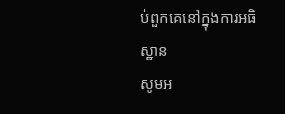ប់ពួកគេនៅក្នុងការអធិស្ឋាន
សូមអ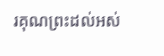រគុណព្រះដល់អស់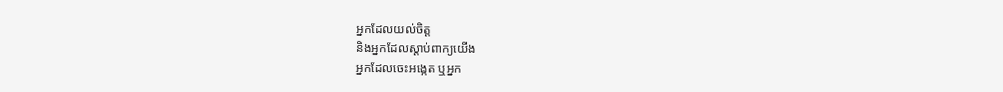អ្នកដែលយល់ចិត្ត
និងអ្នកដែលស្តាប់ពាក្យយើង
អ្នកដែលចេះអង្កេត ឬអ្នក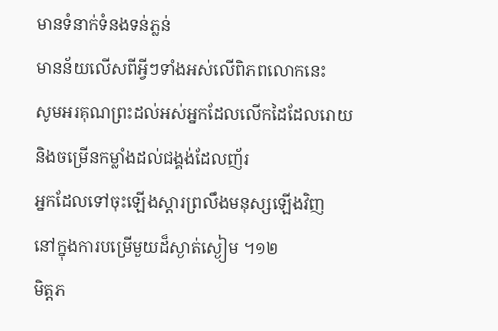មានទំនាក់ទំនងទន់ភ្លន់
មានន័យលើសពីអ្វីៗទាំងអស់លើពិភពលោកនេះ
សូមអរគុណព្រះដល់អស់អ្នកដែលលើកដៃដែលរោយ
និងចម្រើនកម្លាំងដល់ជង្គង់ដែលញ័រ
អ្នកដែលទៅចុះឡើងស្តារព្រលឹងមនុស្សឡើងវិញ
នៅក្នុងការបម្រើមួយដ៏ស្ងាត់ស្ងៀម ។១២
មិត្តភ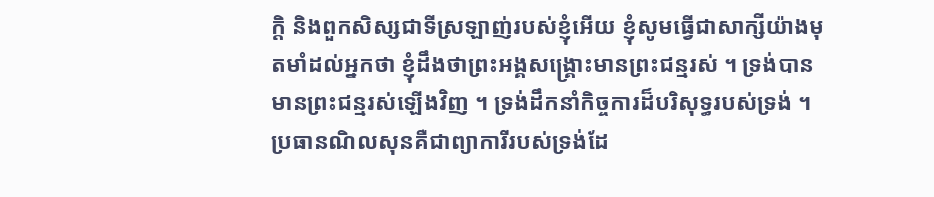ក្ដិ និងពួកសិស្សជាទីស្រឡាញ់របស់ខ្ញុំអើយ ខ្ញុំសូមធ្វើជាសាក្សីយ៉ាងមុតមាំដល់អ្នកថា ខ្ញុំដឹងថាព្រះអង្គសង្រ្គោះមានព្រះជន្មរស់ ។ ទ្រង់បានមានព្រះជន្មរស់ឡើងវិញ ។ ទ្រង់ដឹកនាំកិច្ចការដ៏បរិសុទ្ធរបស់ទ្រង់ ។ ប្រធានណិលសុនគឺជាព្យាការីរបស់ទ្រង់ដែ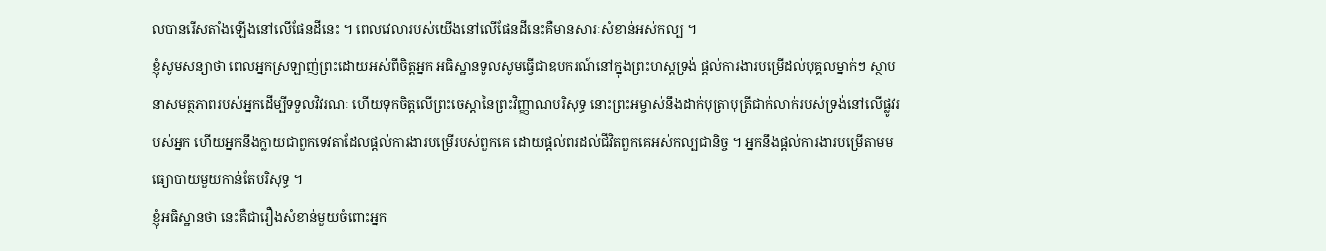លបានរើសតាំងឡើងនៅលើផែនដីនេះ ។ ពេលវេលារបស់យើងនៅលើផែនដីនេះគឺមានសារៈសំខាន់អស់កល្ប ។
ខ្ញុំសូមសន្យាថា ពេលអ្នកស្រឡាញ់ព្រះដោយអស់ពីចិត្តអ្នក អធិស្ឋានទូលសូមធ្វើជាឧបករណ៍នៅក្នុងព្រះហស្តទ្រង់ ផ្តល់ការងារបម្រើដល់បុគ្គលម្នាក់ៗ ស្ថាបនាសមត្ថភាពរបស់អ្នកដើម្បីទទួលវិវរណៈ ហើយទុកចិត្តលើព្រះចេស្តានៃព្រះវិញ្ញាណបរិសុទ្ធ នោះព្រះអម្ចាស់នឹងដាក់បុត្រាបុត្រីជាក់លាក់របស់ទ្រង់នៅលើផ្លូវរបស់អ្នក ហើយអ្នកនឹងក្លាយជាពួកទេវតាដែលផ្តល់ការងារបម្រើរបស់ពួកគេ ដោយផ្តល់ពរដល់ជីវិតពួកគេអស់កល្បជានិច្ច ។ អ្នកនឹងផ្តល់ការងារបម្រើតាមមធ្យោបាយមួយកាន់តែបរិសុទ្ធ ។
ខ្ញុំអធិស្ឋានថា នេះគឺជារឿងសំខាន់មួយចំពោះអ្នក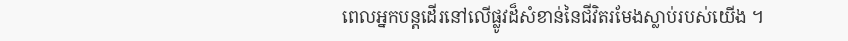ពេលអ្នកបន្តដើរនៅលើផ្លូវដ៏សំខាន់នៃជីវិតរមែងស្លាប់របស់យើង ។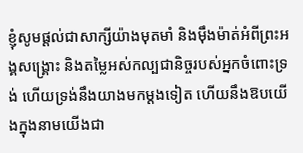ខ្ញុំសូមផ្តល់ជាសាក្សីយ៉ាងមុតមាំ និងម៉ឹងម៉ាត់អំពីព្រះអង្គសង្គ្រោះ និងតម្លៃអស់កល្បជានិច្ចរបស់អ្នកចំពោះទ្រង់ ហើយទ្រង់នឹងយាងមកម្តងទៀត ហើយនឹងឱបយើងក្នុងនាមយើងជា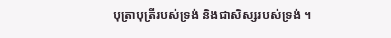បុត្រាបុត្រីរបស់ទ្រង់ និងជាសិស្សរបស់ទ្រង់ ។